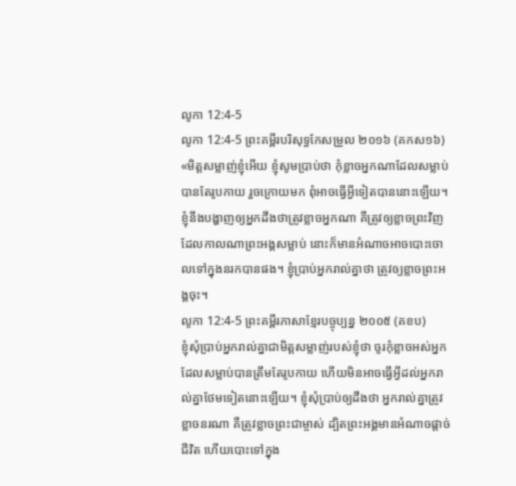លូកា 12:4-5
លូកា 12:4-5 ព្រះគម្ពីរបរិសុទ្ធកែសម្រួល ២០១៦ (គកស១៦)
«មិត្តសម្លាញ់ខ្ញុំអើយ ខ្ញុំសូមប្រាប់ថា កុំខ្លាចអ្នកណាដែលសម្លាប់បានតែរូបកាយ រួចក្រោយមក ពុំអាចធ្វើអ្វីទៀតបាននោះឡើយ។ ខ្ញុំនឹងបង្ហាញឲ្យអ្នកដឹងថាត្រូវខ្លាចអ្នកណា គឺត្រូវឲ្យខ្លាចព្រះវិញ ដែលកាលណាព្រះអង្គសម្លាប់ នោះក៏មានអំណាចអាចបោះចោលទៅក្នុងនរកបានផង។ ខ្ញុំប្រាប់អ្នករាល់គ្នាថា ត្រូវឲ្យខ្លាចព្រះអង្គចុះ។
លូកា 12:4-5 ព្រះគម្ពីរភាសាខ្មែរបច្ចុប្បន្ន ២០០៥ (គខប)
ខ្ញុំសុំប្រាប់អ្នករាល់គ្នាជាមិត្តសម្លាញ់របស់ខ្ញុំថា ចូរកុំខ្លាចអស់អ្នកដែលសម្លាប់បានត្រឹមតែរូបកាយ ហើយមិនអាចធ្វើអ្វីដល់អ្នករាល់គ្នាថែមទៀតនោះឡើយ។ ខ្ញុំសុំប្រាប់ឲ្យដឹងថា អ្នករាល់គ្នាត្រូវខ្លាចនរណា គឺត្រូវខ្លាចព្រះជាម្ចាស់ ដ្បិតព្រះអង្គមានអំណាចផ្ដាច់ជីវិត ហើយបោះទៅក្នុង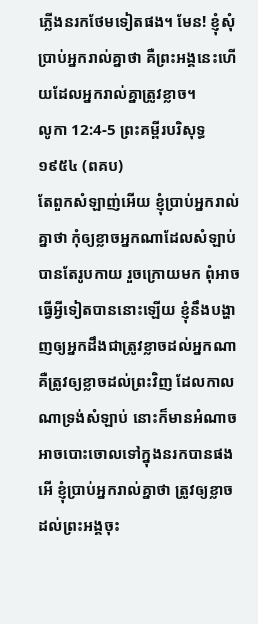ភ្លើងនរកថែមទៀតផង។ មែន! ខ្ញុំសុំប្រាប់អ្នករាល់គ្នាថា គឺព្រះអង្គនេះហើយដែលអ្នករាល់គ្នាត្រូវខ្លាច។
លូកា 12:4-5 ព្រះគម្ពីរបរិសុទ្ធ ១៩៥៤ (ពគប)
តែពួកសំឡាញ់អើយ ខ្ញុំប្រាប់អ្នករាល់គ្នាថា កុំឲ្យខ្លាចអ្នកណាដែលសំឡាប់បានតែរូបកាយ រួចក្រោយមក ពុំអាចធ្វើអ្វីទៀតបាននោះឡើយ ខ្ញុំនឹងបង្ហាញឲ្យអ្នកដឹងជាត្រូវខ្លាចដល់អ្នកណា គឺត្រូវឲ្យខ្លាចដល់ព្រះវិញ ដែលកាលណាទ្រង់សំឡាប់ នោះក៏មានអំណាចអាចបោះចោលទៅក្នុងនរកបានផង អើ ខ្ញុំប្រាប់អ្នករាល់គ្នាថា ត្រូវឲ្យខ្លាចដល់ព្រះអង្គចុះ